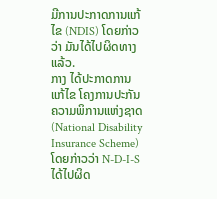ມີການປະກາດການແກ້ໄຂ (NDIS) ໂດຍກ່າວວ່າ ມັນໄດ້ໄປຜິດທາງແລ້ວ.
ກາງ ໄດ້ປະກາດການແກ້ໄຂ ໂຄງການປະກັນຄວາມພິການແຫ່ງຊາດ (National Disability Insurance Scheme) ໂດຍກ່າວວ່າ N-D-I-S ໄດ້ໄປຜິດ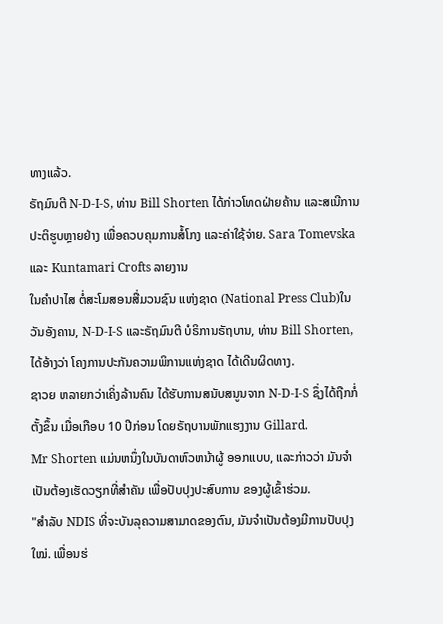ທາງແລ້ວ.
ຣັຖມົນຕີ N-D-I-S, ທ່ານ Bill Shorten ໄດ້ກ່າວໂທດຝ່າຍຄ້ານ ແລະສເນີການປະຕິຮູບຫຼາຍຢ່າງ ເພື່ອຄວບຄຸມການສໍ້ໂກງ ແລະຄ່າໃຊ້ຈ່າຍ. Sara Tomevska ແລະ Kuntamari Crofts ລາຍງານ
ໃນຄໍາປາໄສ ຕໍ່ສະໂມສອນສື່ມວນຊົນ ແຫ່ງຊາດ (National Press Club)ໃນວັນອັງຄານ, N-D-I-S ແລະຣັຖມົນຕີ ບໍຣິການຣັຖບານ, ທ່ານ Bill Shorten, ໄດ້ອ້າງວ່າ ໂຄງການປະກັນຄວາມພິການແຫ່ງຊາດ ໄດ້ເດີນຜິດທາງ.
ຊາວຍ ຫລາຍກວ່າເຄິ່ງລ້ານຄົນ ໄດ້ຮັບການສນັບສນູນຈາກ N-D-I-S ຊຶ່ງໄດ້ຖືກກໍ່ຕັ້ງຂຶ້ນ ເມື່ອເກືອບ 10 ປີກ່ອນ ໂດຍຣັຖບານພັກແຮງງານ Gillard.
Mr Shorten ແມ່ນຫນຶ່ງໃນບັນດາຫົວຫນ້າຜູ້ ອອກແບບ, ແລະກ່າວວ່າ ມັນຈໍາເປັນຕ້ອງເຮັດວຽກທີ່ສໍາຄັນ ເພື່ອປັບປຸງປະສົບການ ຂອງຜູ້ເຂົ້າຮ່ວມ.
"ສໍາລັບ NDIS ທີ່ຈະບັນລຸຄວາມສາມາດຂອງຕົນ, ມັນຈໍາເປັນຕ້ອງມີການປັບປຸງໃໝ່. ເພື່ອນຮ່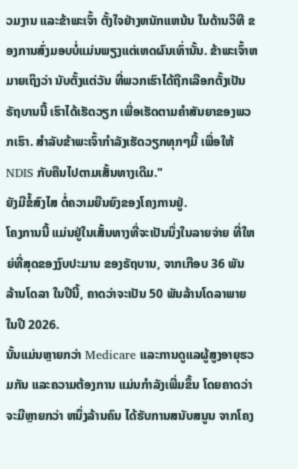ວມງານ ແລະຂ້າພະເຈົ້າ ຕັ້ງໃຈຢ່າງຫນັກແຫນ້ນ ໃນດ້ານວິທີ ຂອງການສົ່ງມອບບໍ່ແມ່ນພຽງແຕ່ເຫດຜົນເທົ່ານັ້ນ. ຂ້າພະເຈົ້າຫມາຍເຖິງວ່າ ນັບຕັ້ງແຕ່ວັນ ທີ່ພວກເຮົາໄດ້ຖືກເລືອກຕັ້ງເປັນຣັຖບານນີ້ ເຮົາໄດ້ເຮັດວຽກ ເພື່ອເຮັດຕາມຄໍາສັນຍາຂອງພວກເຮົາ. ສໍາລັບຂ້າພະເຈົ້າກໍາລັງເຮັດວຽກທຸກໆມື້ ເພື່ອໃຫ້ NDIS ກັບຄືນໄປຕາມເສັ້ນທາງເດີມ."
ຍັງມີຂໍ້ສົງໄສ ຕໍ່ຄວາມຍືນຍົງຂອງໂຄງການຢູ່.
ໂຄງການນີ້ ແມ່ນຢູ່ໃນເສັ້ນທາງທີ່ຈະເປັນນຶ່ງໃນລາຍຈ່າຍ ທີ່ໃຫຍ່ທີ່ສຸດຂອງງົບປະມານ ຂອງຣັຖບານ, ຈາກເກືອບ 36 ພັນ ລ້ານໂດລາ ໃນປີນີ້, ຄາດວ່າຈະເປັນ 50 ພັນລ້ານໂດລາພາຍໃນປີ 2026.
ນັ້ນແມ່ນຫຼາຍກວ່າ Medicare ແລະການດູແລຜູ້ສູງອາຍຸຮວມກັນ ແລະຄວາມຕ້ອງການ ແມ່ນກຳລັງເພີ່ມຂຶ້ນ ໂດຍຄາດວ່າ ຈະມີຫຼາຍກວ່າ ຫນຶ່ງລ້ານຄົນ ໄດ້ຮັບການສນັບສນູນ ຈາກໂຄງ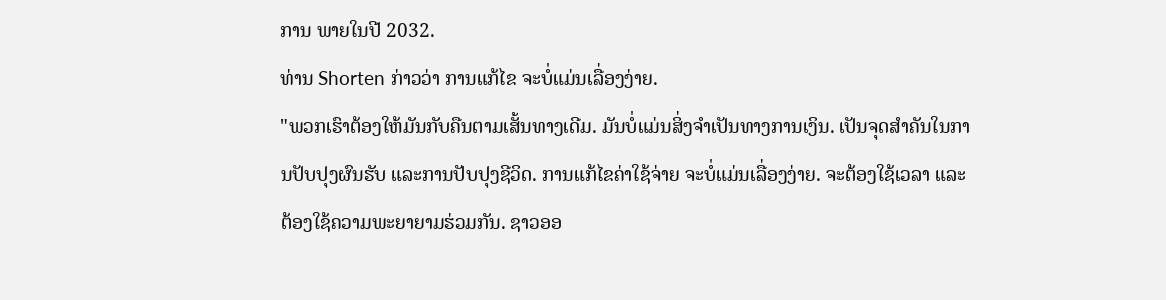ການ ພາຍໃນປີ 2032.
ທ່ານ Shorten ກ່າວວ່າ ການແກ້ໄຂ ຈະບໍ່ແມ່ນເລື່ອງງ່າຍ.
"ພວກເຮົາຕ້ອງໃຫ້ມັນກັບຄືນຕາມເສັ້ນທາງເດີມ. ມັນບໍ່ແມ່ນສິ່ງຈໍາເປັນທາງການເງິນ. ເປັນຈຸດສຳຄັນໃນການປັບປຸງຜົນຮັບ ແລະການປັບປຸງຊີວິດ. ການແກ້ໄຂຄ່າໃຊ້ຈ່າຍ ຈະບໍ່ແມ່ນເລື່ອງງ່າຍ. ຈະຕ້ອງໃຊ້ເວລາ ແລະຕ້ອງໃຊ້ຄວາມພະຍາຍາມຮ່ວມກັນ. ຊາວອອ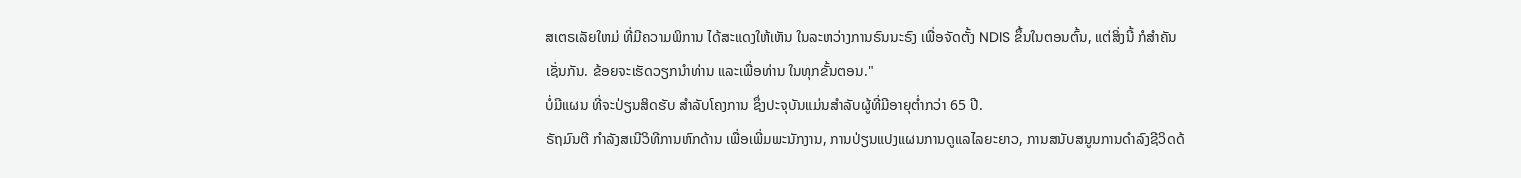ສເຕຣເລັຍໃຫມ່ ທີ່ມີຄວາມພິການ ໄດ້ສະແດງໃຫ້ເຫັນ ໃນລະຫວ່າງການຣົນນະຣົງ ເພື່ອຈັດຕັ້ງ NDIS ຂຶ້ນໃນຕອນຕົ້ນ, ແຕ່ສິ່ງນີ້ ກໍສໍາຄັນເຊັ່ນກັນ. ຂ້ອຍຈະເຮັດວຽກນໍາທ່ານ ແລະເພື່ອທ່ານ ໃນທຸກຂັ້ນຕອນ."
ບໍ່ມີແຜນ ທີ່ຈະປ່ຽນສິດຮັບ ສໍາລັບໂຄງການ ຊຶ່ງປະຈຸບັນແມ່ນສໍາລັບຜູ້ທີ່ມີອາຍຸຕ່ຳກວ່າ 65 ປີ.
ຣັຖມົນຕີ ກໍາລັງສເນີວິທີການຫົກດ້ານ ເພື່ອເພີ່ມພະນັກງານ, ການປ່ຽນແປງແຜນການດູແລໄລຍະຍາວ, ການສນັບສນູນການດໍາລົງຊີວິດດ້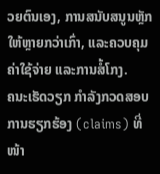ວຍຕົນເອງ, ການສນັບສນູນຫຼັກ ໃຫ້ຫຼາຍກວ່າເກົ່າ, ແລະຄວບຄຸມຄ່າໃຊ້ຈ່າຍ ແລະການສໍ້ໂກງ.
ຄນະເຮັດວຽກ ກໍາລັງກວດສອບການຮຽກຮ້ອງ (claims) ທີ່ໜ້າ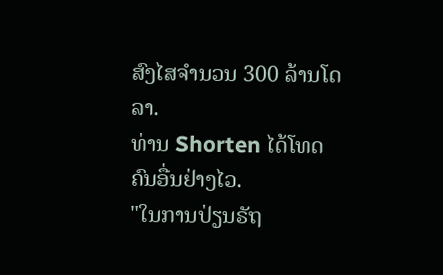ສົງໄສຈຳນວນ 300 ລ້ານໂດລາ.
ທ່ານ Shorten ໄດ້ໂທດຄົນອື່ນຢ່າງໄວ.
"ໃນການປ່ຽນຣັຖ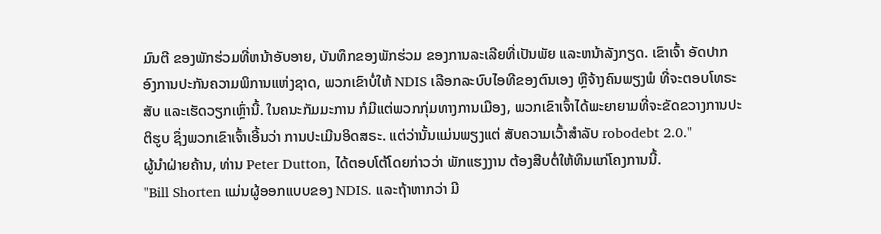ມົນຕີ ຂອງພັກຮ່ວມທີ່ຫນ້າອັບອາຍ, ບັນທຶກຂອງພັກຮ່ວມ ຂອງການລະເລີຍທີ່ເປັນພັຍ ແລະຫນ້າລັງກຽດ. ເຂົາເຈົ້າ ອັດປາກ ອົງການປະກັນຄວາມພິການແຫ່ງຊາດ, ພວກເຂົາບໍ່ໃຫ້ NDIS ເລືອກລະບົບໄອທີຂອງຕົນເອງ ຫຼືຈ້າງຄົນພຽງພໍ ທີ່ຈະຕອບໂທຣະສັບ ແລະເຮັດວຽກເຫຼົ່ານີ້. ໃນຄນະກັມມະການ ກໍມີແຕ່ພວກກຸ່ມທາງການເມືອງ, ພວກເຂົາເຈົ້າໄດ້ພະຍາຍາມທີ່ຈະຂັດຂວາງການປະຕິຮູບ ຊຶ່ງພວກເຂົາເຈົ້າເອີ້ນວ່າ ການປະເມີນອິດສຣະ. ແຕ່ວ່ານັ້ນແມ່ນພຽງແຕ່ ສັບຄວາມເວົ້າສໍາລັບ robodebt 2.0."
ຜູ້ນໍາຝ່າຍຄ້ານ, ທ່ານ Peter Dutton, ໄດ້ຕອບໂຕ້ໂດຍກ່າວວ່າ ພັກແຮງງານ ຕ້ອງສືບຕໍ່ໃຫ້ທຶນແກ່ໂຄງການນີ້.
"Bill Shorten ແມ່ນຜູ້ອອກແບບຂອງ NDIS. ແລະຖ້າຫາກວ່າ ມີ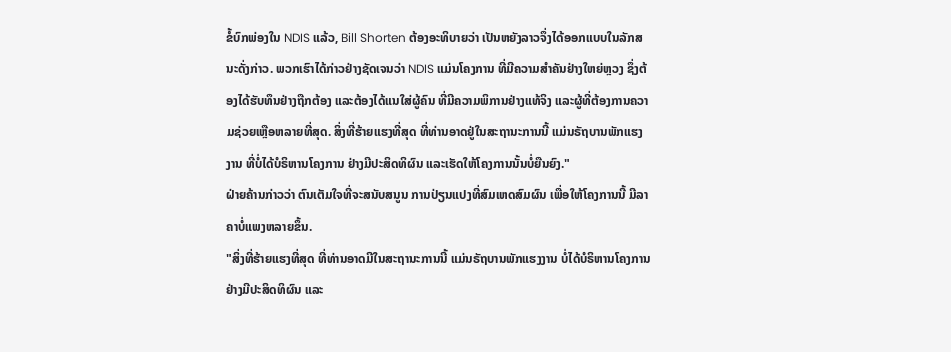ຂໍ້ບົກພ່ອງໃນ NDIS ແລ້ວ, Bill Shorten ຕ້ອງອະທິບາຍວ່າ ເປັນຫຍັງລາວຈຶ່ງໄດ້ອອກແບບໃນລັກສນະດັ່ງກ່າວ. ພວກເຮົາໄດ້ກ່າວຢ່າງຊັດເຈນວ່າ NDIS ແມ່ນໂຄງການ ທີ່ມີຄວາມສໍາຄັນຢ່າງໃຫຍ່ຫຼວງ ຊຶ່ງຕ້ອງໄດ້ຮັບທຶນຢ່າງຖືກຕ້ອງ ແລະຕ້ອງໄດ້ແນໃສ່ຜູ້ຄົນ ທີ່ມີຄວາມພິການຢ່າງແທ້ຈິງ ແລະຜູ້ທີ່ຕ້ອງການຄວາມຊ່ວຍເຫຼືອຫລາຍທີ່ສຸດ. ສິ່ງທີ່ຮ້າຍແຮງທີ່ສຸດ ທີ່ທ່ານອາດຢູ່ໃນສະຖານະການນີ້ ແມ່ນຣັຖບານພັກແຮງງານ ທີ່ບໍ່ໄດ້ບໍຣິຫານໂຄງການ ຢ່າງມີປະສິດທິຜົນ ແລະເຮັດໃຫ້ໂຄງການນັ້ນບໍ່ຍືນຍົງ."
ຝ່າຍຄ້ານກ່າວວ່າ ຕົນເຕັມໃຈທີ່ຈະສນັບສນູນ ການປ່ຽນແປງທີ່ສົມເຫດສົມຜົນ ເພື່ອໃຫ້ໂຄງການນີ້ ມີລາຄາບໍ່ແພງຫລາຍຂຶ້ນ.
"ສິ່ງທີ່ຮ້າຍແຮງທີ່ສຸດ ທີ່ທ່ານອາດມີໃນສະຖານະການນີ້ ແມ່ນຣັຖບານພັກແຮງງານ ບໍ່ໄດ້ບໍຣິຫານໂຄງການຢ່າງມີປະສິດທິຜົນ ແລະ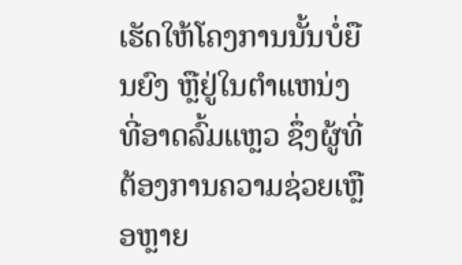ເຮັດໃຫ້ໂຄງການນັ້ນບໍ່ຍືນຍົງ ຫຼືຢູ່ໃນຕໍາແຫນ່ງທີ່ອາດລົ້ມແຫຼວ ຊຶ່ງຜູ້ທີ່ຕ້ອງການຄວາມຊ່ວຍເຫຼືອຫຼາຍ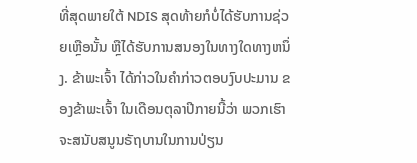ທີ່ສຸດພາຍໃຕ້ NDIS ສຸດທ້າຍກໍບໍ່ໄດ້ຮັບການຊ່ວຍເຫຼືອນັ້ນ ຫຼືໄດ້ຮັບການສນອງໃນທາງໃດທາງຫນຶ່ງ. ຂ້າພະເຈົ້າ ໄດ້ກ່າວໃນຄໍາກ່າວຕອບງົບປະມານ ຂອງຂ້າພະເຈົ້າ ໃນເດືອນຕຸລາປີກາຍນີ້ວ່າ ພວກເຮົາຈະສນັບສນູນຣັຖບານໃນການປ່ຽນ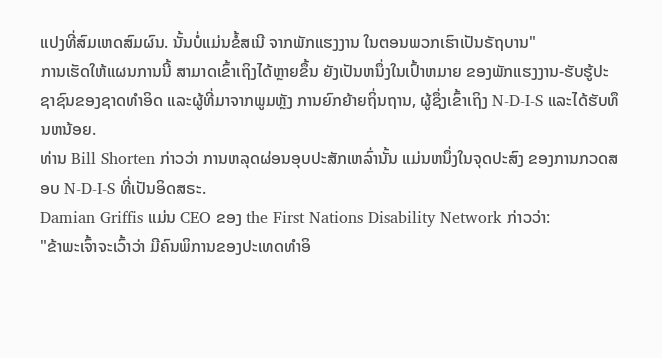ແປງທີ່ສົມເຫດສົມຜົນ. ນັ້ນບໍ່ແມ່ນຂໍ້ສເນີ ຈາກພັກແຮງງານ ໃນຕອນພວກເຮົາເປັນຣັຖບານ"
ການເຮັດໃຫ້ແຜນການນີ້ ສາມາດເຂົ້າເຖິງໄດ້ຫຼາຍຂຶ້ນ ຍັງເປັນຫນຶ່ງໃນເປົ້າຫມາຍ ຂອງພັກແຮງງານ-ຮັບຮູ້ປະຊາຊົນຂອງຊາດທໍາອິດ ແລະຜູ້ທີ່ມາຈາກພູມຫຼັງ ການຍົກຍ້າຍຖິ່ນຖານ, ຜູ້ຊຶ່ງເຂົ້າເຖິງ N-D-I-S ແລະໄດ້ຮັບທຶນຫນ້ອຍ.
ທ່ານ Bill Shorten ກ່າວວ່າ ການຫລຸດຜ່ອນອຸບປະສັກເຫລົ່ານັ້ນ ແມ່ນຫນຶ່ງໃນຈຸດປະສົງ ຂອງການກວດສອບ N-D-I-S ທີ່ເປັນອິດສຣະ.
Damian Griffis ແມ່ນ CEO ຂອງ the First Nations Disability Network ກ່າວວ່າ:
"ຂ້າພະເຈົ້າຈະເວົ້າວ່າ ມີຄົນພິການຂອງປະເທດທໍາອິ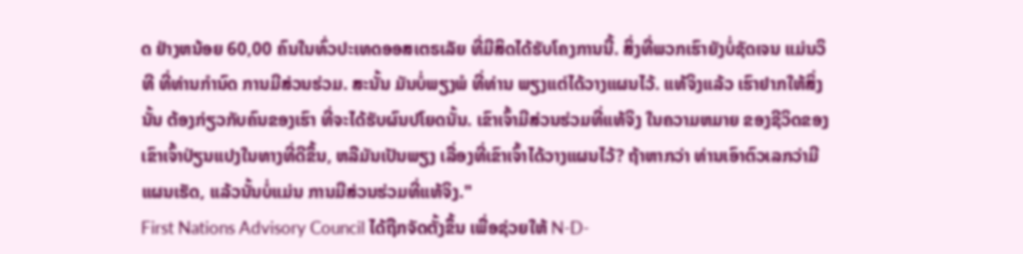ດ ຢ່າງຫນ້ອຍ 60,00 ຄົນໃນທົ່ວປະເທດອອສເຕຣເລັຍ ທີ່ມີສິດໄດ້ຮັບໂຄງການນີ້. ສິ່ງທີ່ພວກເຮົາຍັງບໍ່ຊັດເຈນ ແມ່ນວິທີ ທີ່ທ່ານກໍານົດ ການມີສ່ວນຮ່ວມ. ສະນັ້ນ ມັນບໍ່ພຽງພໍ ທີ່ທ່ານ ພຽງແຕ່ໄດ້ວາງແຜນໄວ້. ແທ້ຈິງແລ້ວ ເຮົາຢາກໃຫ້ສິ່ງນັ້ນ ຕ້ອງກ່ຽວກັບຄົນຂອງເຮົາ ທີ່ຈະໄດ້ຮັບຜົນປໂຍດນັ້ນ. ເຂົາເຈົ້າມີສ່ວນຮ່ວມທີ່ແທ້ຈິງ ໃນຄວາມຫມາຍ ຂອງຊີວິດຂອງເຂົາເຈົ້າປ່ຽນແປງໃນທາງທີ່ດີຂຶ້ນ, ຫລືມັນເປັນພຽງ ເລື່ອງທີ່ເຂົາເຈົ້າໄດ້ວາງແຜນໄວ້? ຖ້າຫາກວ່າ ທ່ານເອົາຕົວເລກວ່າມີແຜນເຮັດ, ແລ້ວນັ້ນບໍ່ແມ່ນ ການມີສ່ວນຮ່ວມທີ່ແທ້ຈິງ."
First Nations Advisory Council ໄດ້ຖືກຈັດຕັ້ງຂຶ້ນ ເພື່ອຊ່ວຍໃຫ້ N-D-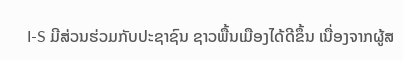I-S ມີສ່ວນຮ່ວມກັບປະຊາຊົນ ຊາວພື້ນເມືອງໄດ້ດີຂຶ້ນ ເນື່ອງຈາກຜູ້ສ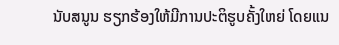ນັບສນູນ ຮຽກຮ້ອງໃຫ້ມີການປະຕິຮູບຄັ້ງໃຫຍ່ ໂດຍແນ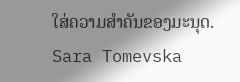ໃສ່ຄວາມສໍາຄັນຂອງມະນຸດ.
Sara Tomevska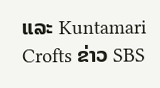ແລະ Kuntamari Crofts ຂ່າວ SBS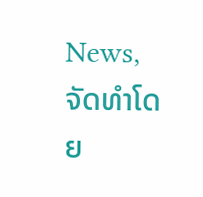News,
ຈັດທຳໂດຍ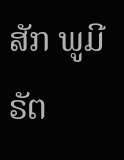ສັກ ພູມີຣັຕ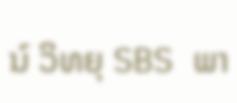ນ໌ ວິທຍຸ SBS ພາ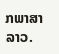ກພາສາລາວ.